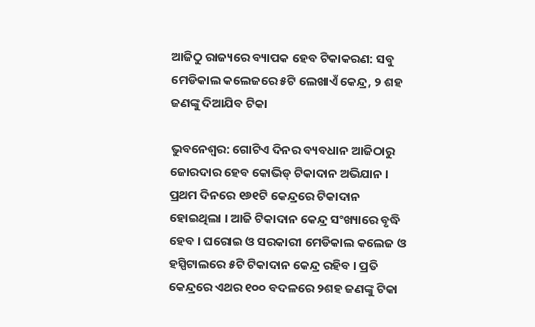ଆଜିଠୁ ରାଜ୍ୟରେ ବ୍ୟାପକ ହେବ ଟିକାକରଣ: ସବୁ ମେଡିକାଲ କଲେଜରେ ୫ଟି ଲେଖାଏଁ କେନ୍ଦ୍ର, ୨ ଶହ ଜଣଙ୍କୁ ଦିଆଯିବ ଟିକା

ଭୁବନେଶ୍ବର: ଗୋଟିଏ ଦିନର ବ୍ୟବଧାନ ଆଜିଠାରୁ ଜୋରଦାର ହେବ କୋଭିଡ୍‌ ଟିକାଦାନ ଅଭିଯାନ । ପ୍ରଥମ ଦିନରେ ୧୬୧ଟି କେନ୍ଦ୍ରରେ ଟିକାଦାନ ହୋଇଥିଲା । ଆଜି ଟିକାଦାନ କେନ୍ଦ୍ର ସଂଖ୍ୟାରେ ବୃଦ୍ଧି ହେବ । ଘରୋଇ ଓ ସରକାରୀ ମେଡିକାଲ କଲେଜ ଓ ହସ୍ପିଟାଲରେ ୫ଟି ଟିକାଦାନ କେନ୍ଦ୍ର ରହିବ । ପ୍ରତି କେନ୍ଦ୍ରରେ ଏଥର ୧୦୦ ବଦଳରେ ୨ଶହ ଜଣଙ୍କୁ ଟିକା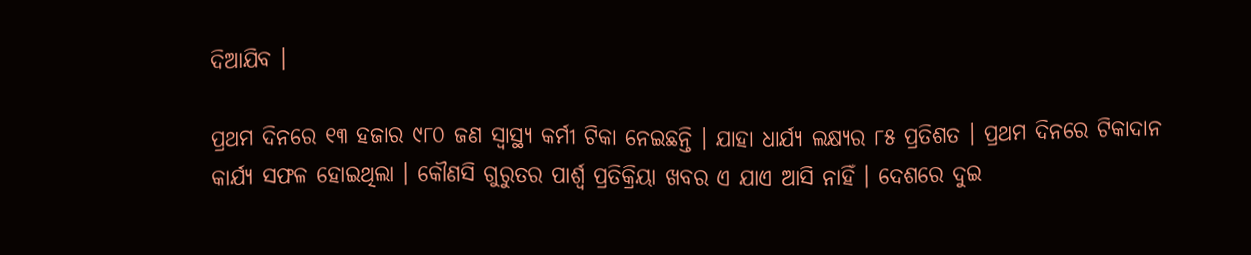ଦିଆଯିବ ।

ପ୍ରଥମ ଦିନରେ ୧୩ ହଜାର ୯୮୦ ଜଣ ସ୍ୱାସ୍ଥ୍ୟ କର୍ମୀ ଟିକା ନେଇଛନ୍ତି । ଯାହା ଧାର୍ଯ୍ୟ ଲକ୍ଷ୍ୟର ୮୫ ପ୍ରତିଶତ । ପ୍ରଥମ ଦିନରେ ଟିକାଦାନ କାର୍ଯ୍ୟ ସଫଳ ହୋଇଥିଲା । କୌଣସି ଗୁରୁତର ପାର୍ଶ୍ୱ ପ୍ରତିକ୍ରିୟା ଖବର ଏ ଯାଏ ଆସି ନାହିଁ । ଦେଶରେ ଦୁଇ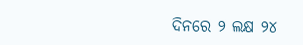ଦିନରେ ୨ ଲକ୍ଷ ୨୪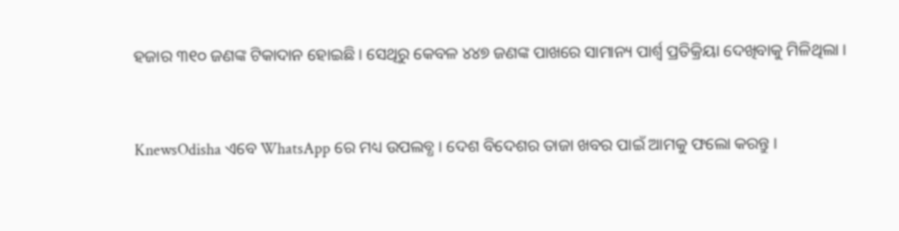ହଜାର ୩୧୦ ଜଣଙ୍କ ଟିକାଦାନ ହୋଇଛି । ସେଥିରୁ କେବଳ ୪୪୭ ଜଣଙ୍କ ପାଖରେ ସାମାନ୍ୟ ପାର୍ଶ୍ୱ ପ୍ରତିକ୍ରିୟା ଦେଖିବାକୁ ମିଳିଥିଲା ।


KnewsOdisha ଏବେ WhatsApp ରେ ମଧ୍ୟ ଉପଲବ୍ଧ । ଦେଶ ବିଦେଶର ତାଜା ଖବର ପାଇଁ ଆମକୁ ଫଲୋ କରନ୍ତୁ ।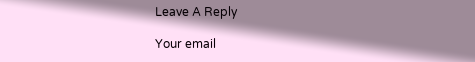Leave A Reply

Your email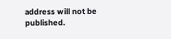address will not be published.